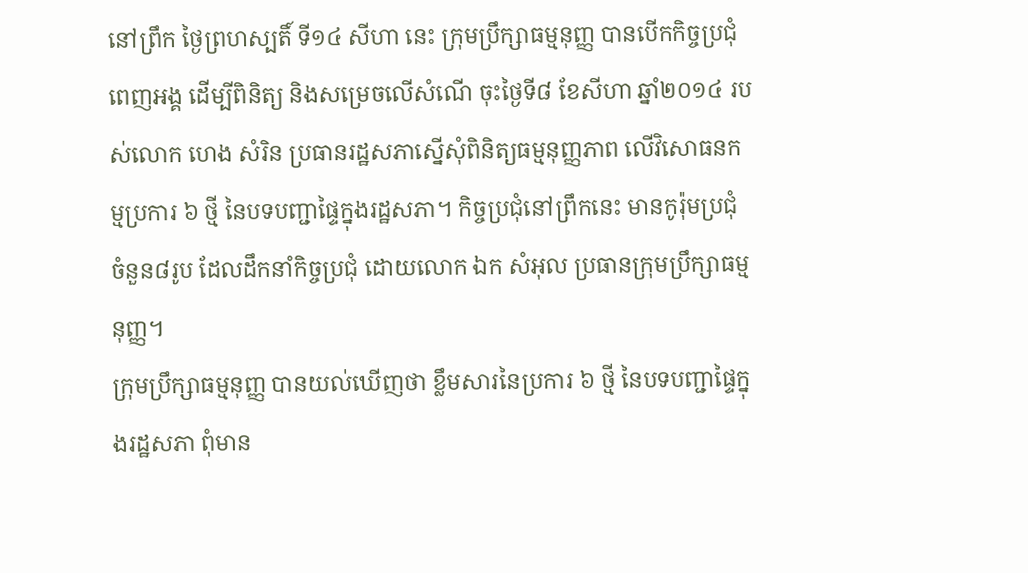នៅព្រឹក ថ្ងៃព្រហស្បតិ៍ ទី១៤ សីហា នេះ ក្រុមប្រឹក្សាធម្មនុញ្ញ បានបើកកិច្ចប្រជុំពេញអង្គ ដើម្បីពិនិត្យ និងសម្រេចលើសំណើ ចុះថ្ងៃទី៨ ខែសីហា ឆ្នាំ២០១៤ របស់លោក ហេង សំរិន ប្រធានរដ្ឋសភាស្នើសុំពិនិត្យធម្មនុញ្ញភាព លើវិសោធនកម្មប្រការ ៦ ថ្មី នៃបទបញ្ជាផ្ទៃក្នុងរដ្ឋសភា។ កិច្ចប្រជុំនៅព្រឹកនេះ មានកូរ៉ុមប្រជុំ ចំនួន៨រូប ដែលដឹកនាំកិច្ចប្រជុំ ដោយលោក ឯក សំអុល ប្រធានក្រុមប្រឹក្សាធម្មនុញ្ញ។
ក្រុមប្រឹក្សាធម្មនុញ្ញ បានយល់ឃើញថា ខ្លឹមសារនៃប្រការ ៦ ថ្មី នៃបទបញ្ជាផ្ទៃក្នុងរដ្ឋសភា ពុំមាន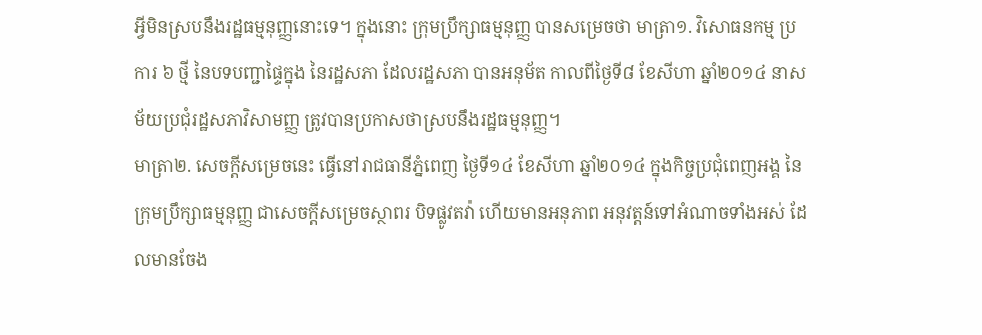អ្វីមិនស្របនឹងរដ្ឋធម្មនុញ្ញនោះទេ។ ក្នុងនោះ ក្រុមប្រឹក្សាធម្មនុញ្ញ បានសម្រេចថា មាត្រា១. វិសោធនកម្ម ប្រការ ៦ ថ្មី នៃបទបញ្ជាផ្ទៃក្នុង នៃរដ្ឋសភា ដែលរដ្ឋសភា បានអនុម័ត កាលពីថ្ងៃទី៨ ខែសីហា ឆ្នាំ២០១៤ នាសម័យប្រជុំរដ្ឋសភាវិសាមញ្ញ ត្រូវបានប្រកាសថាស្របនឹងរដ្ឋធម្មនុញ្ញ។
មាត្រា២. សេចក្តីសម្រេចនេះ ធ្វើនៅរាជធានីភ្នំពេញ ថ្ងៃទី១៤ ខែសីហា ឆ្នាំ២០១៤ ក្នុងកិច្ចប្រជុំពេញអង្គ នៃក្រុមប្រឹក្សាធម្មនុញ្ញ ជាសេចក្តីសម្រេចស្ថាពរ បិទផ្លូវតវ៉ា ហើយមានអនុភាព អនុវត្តន៍ទៅអំណាចទាំងអស់ ដែលមានចែង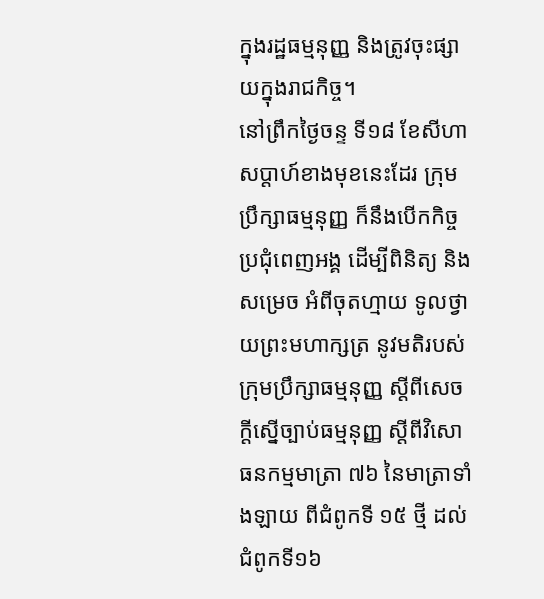ក្នុងរដ្ឋធម្មនុញ្ញ និងត្រូវចុះផ្សាយក្នុងរាជកិច្ច។
នៅព្រឹកថ្ងៃចន្ទ ទី១៨ ខែសីហា សប្តាហ៍ខាងមុខនេះដែរ ក្រុមប្រឹក្សាធម្មនុញ្ញ ក៏នឹងបើកកិច្ចប្រជុំពេញអង្គ ដើម្បីពិនិត្យ និងសម្រេច អំពីចុតហ្មាយ ទូលថ្វាយព្រះមហាក្សត្រ នូវមតិរបស់ក្រុមប្រឹក្សាធម្មនុញ្ញ ស្តីពីសេចក្តីស្នើច្បាប់ធម្មនុញ្ញ ស្តីពីវិសោធនកម្មមាត្រា ៧៦ នៃមាត្រាទាំងឡាយ ពីជំពូកទី ១៥ ថ្មី ដល់ជំពូកទី១៦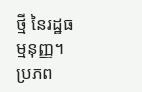ថ្មី នៃរដ្ឋធម្មនុញ្ញ។
ប្រភព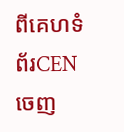ពីគេហទំព័រCEN ចេញ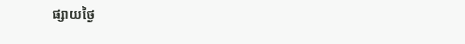ផ្សាយថ្ងៃ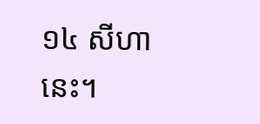១៤ សីហា នេះ។